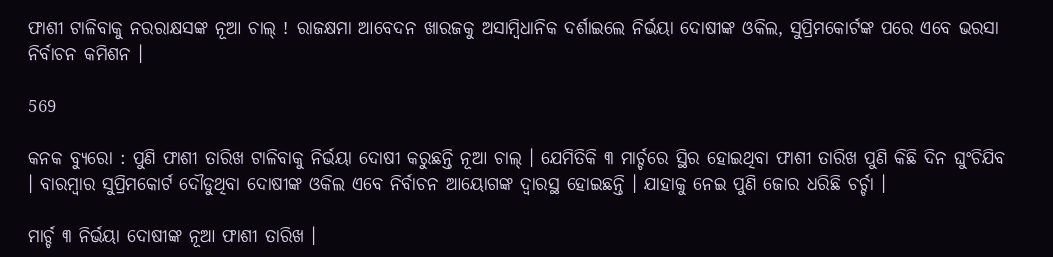ଫାଶୀ ଟାଳିବାକୁ ନରରାକ୍ଷସଙ୍କ ନୂଆ ଚାଲ୍ ! ରାଜକ୍ଷମା ଆବେଦନ ଖାରଜକୁ ଅସାମ୍ବିଧାନିକ ଦର୍ଶାଇଲେ ନିର୍ଭୟା ଦୋଷୀଙ୍କ ଓକିଲ, ସୁପ୍ରିମକୋର୍ଟଙ୍କ ପରେ ଏବେ ଭରସା ନିର୍ବାଚନ କମିଶନ ।

569

କନକ ବ୍ୟୁରୋ : ପୁଣି ଫାଶୀ ତାରିଖ ଟାଳିବାକୁ ନିର୍ଭୟା ଦୋଷୀ କରୁଛନ୍ତି ନୂଆ ଚାଲ୍ । ଯେମିତିକି ୩ ମାର୍ଚ୍ଚରେ ସ୍ଥିର ହୋଇଥିବା ଫାଶୀ ତାରିଖ ପୁଣି କିଛି ଦିନ ଘୁଂଚିଯିବ । ବାରମ୍ୱାର ସୁପ୍ରିମକୋର୍ଟ ଦୌଡୁଥିବା ଦୋଷୀଙ୍କ ଓକିଲ ଏବେ ନିର୍ବାଚନ ଆୟୋଗଙ୍କ ଦ୍ୱାରସ୍ଥ ହୋଇଛନ୍ତି । ଯାହାକୁ ନେଇ ପୁଣି ଜୋର ଧରିଛି ଚର୍ଚ୍ଚା ।

ମାର୍ଚ୍ଚ ୩ ନିର୍ଭୟା ଦୋଷୀଙ୍କ ନୂଆ ଫାଶୀ ତାରିଖ ।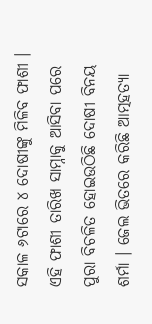ସକାଳ ୬ଟାରେ ୪ ଦୋଷୀଙ୍କୁ ମିଳିବ ଫାଶୀ । ଏହି ଫାଶୀ ତାରିଖ ସାମ୍ନାକୁ ଆସିବା ପରେ ପୁରା ବିଚଳିତ ହୋଇଉଠିଛି ଦୋଷୀ ବିନୟ ଶର୍ମା । ଜେଲ ଭିତରେ କରିଛି ଆତ୍ମହତ୍ୟା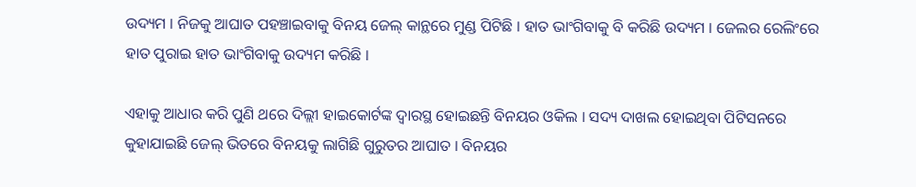ଉଦ୍ୟମ । ନିଜକୁ ଆଘାତ ପହଞ୍ଚାଇବାକୁ ବିନୟ ଜେଲ୍ କାନ୍ଥରେ ମୁଣ୍ଡ ପିଟିଛି । ହାତ ଭାଂଗିବାକୁ ବି କରିଛି ଉଦ୍ୟମ । ଜେଲର ରେଲିଂରେ ହାତ ପୁରାଇ ହାତ ଭାଂଗିବାକୁ ଉଦ୍ୟମ କରିଛି ।

ଏହାକୁ ଆଧାର କରି ପୁଣି ଥରେ ଦିଲ୍ଲୀ ହାଇକୋର୍ଟଙ୍କ ଦ୍ୱାରସ୍ଥ ହୋଇଛନ୍ତି ବିନୟର ଓକିଲ । ସଦ୍ୟ ଦାଖଲ ହୋଇଥିବା ପିଟିସନରେ କୁହାଯାଇଛି ଜେଲ୍ ଭିତରେ ବିନୟକୁ ଲାଗିଛି ଗୁରୁତର ଆଘାତ । ବିନୟର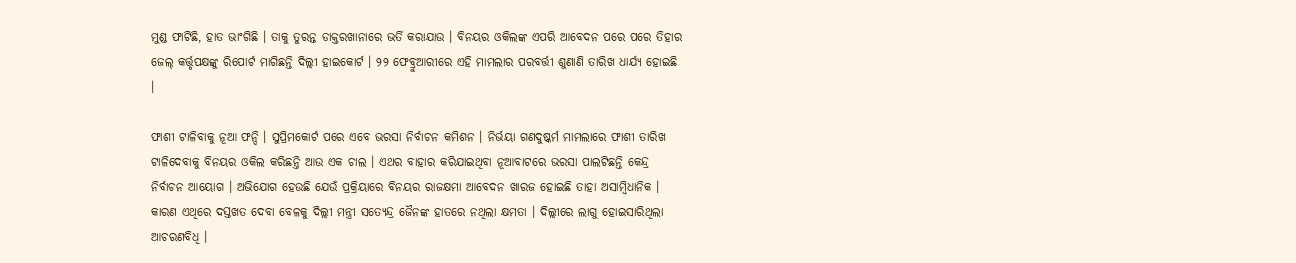ମୁଣ୍ଡ ଫାଟିଛି, ହାତ ଭାଂଗିଛି । ତାକୁ ତୁରନ୍ତ ଡାକ୍ତରଖାନାରେ ଭର୍ତି କରାଯାଉ । ବିନୟର ଓକିଲଙ୍କ ଏପରି ଆବେଦନ ପରେ ପରେ ତିହାର ଜେଲ୍ କର୍ତ୍ତୃପକ୍ଷଙ୍କୁ ରିପୋର୍ଟ ମାଗିଛନ୍ତି ଦିଲ୍ଲୀ ହାଇକୋର୍ଟ । ୨୨ ଫେବ୍ରୁଆରୀରେ ଏହି ମାମଲାର ପରବର୍ତ୍ତୀ ଶୁଣାଣି ତାରିଖ ଧାର୍ଯ୍ୟ ହୋଇଛି ।

ଫାଶୀ ଟାଳିବାକୁ ନୂଆ ଫନ୍ଦି । ସୁପ୍ରିମକୋର୍ଟ ପରେ ଏବେ ଭରସା ନିର୍ବାଚନ କମିଶନ । ନିର୍ଭୟା ଗଣଦୁଷ୍କର୍ମ ମାମଲାରେ ଫାଶୀ ତାରିଖ ଟାଳିଦେବାକୁ ବିନୟର ଓକିଲ କରିଛନ୍ତି ଆଉ ଏକ ଚାଲ । ଏଥର ବାହାର କରିଯାଇଥିବା ନୂଆବାଟରେ ଭରସା ପାଲଟିଛନ୍ତି କେନ୍ଦ୍ର ନିର୍ବାଚନ ଆୟୋଗ । ଅଭିଯୋଗ ହେଉଛି ଯେଉଁ ପ୍ରକ୍ରିୟାରେ ବିନୟର ରାଜକ୍ଷମା ଆବେଦନ ଖାରଜ ହୋଇଛି ତାହା ଅସାମ୍ବିଧାନିକ । କାରଣ ଏଥିରେ ଦସ୍ତଖତ ଦେବା ବେଳକୁ ଦିଲ୍ଲୀ ମନ୍ତ୍ରୀ ସତ୍ୟେନ୍ଦ୍ର ଜୈନଙ୍କ ହାତରେ ନଥିଲା କ୍ଷମତା । ଦିଲ୍ଲୀରେ ଲାଗୁ ହୋଇସାରିଥିଲା ଆଚରଣବିଧି ।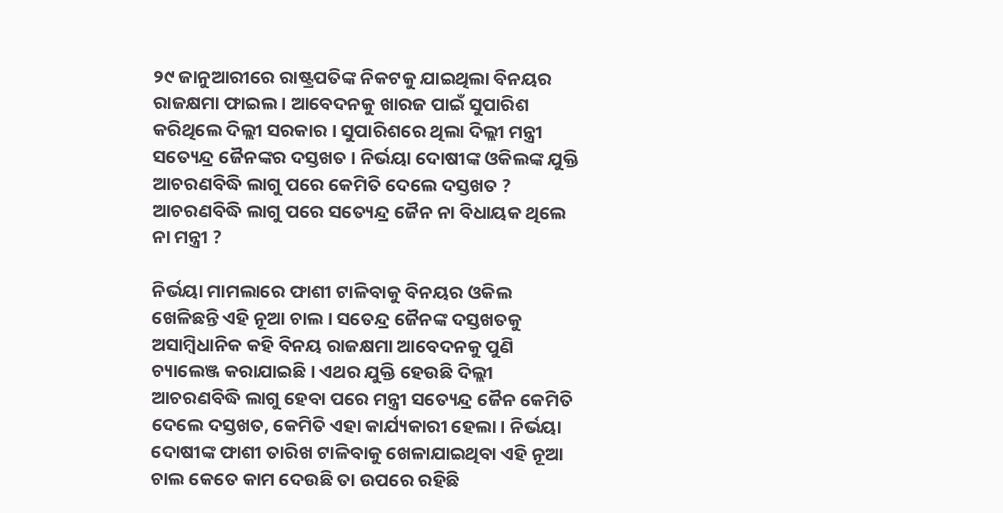୨୯ ଜାନୁଆରୀରେ ରାଷ୍ଟ୍ରପତିଙ୍କ ନିକଟକୁ ଯାଇଥିଲା ବିନୟର ରାଜକ୍ଷମା ଫାଇଲ । ଆବେଦନକୁ ଖାରଜ ପାଇଁ ସୁପାରିଶ କରିଥିଲେ ଦିଲ୍ଲୀ ସରକାର । ସୁପାରିଶରେ ଥିଲା ଦିଲ୍ଲୀ ମନ୍ତ୍ରୀ ସତ୍ୟେନ୍ଦ୍ର ଜୈନଙ୍କର ଦସ୍ତଖତ । ନିର୍ଭୟା ଦୋଷୀଙ୍କ ଓକିଲଙ୍କ ଯୁକ୍ତି ଆଚରଣବିଦ୍ଧି ଲାଗୁ ପରେ କେମିତି ଦେଲେ ଦସ୍ତଖତ ? ଆଚରଣବିଦ୍ଧି ଲାଗୁ ପରେ ସତ୍ୟେନ୍ଦ୍ର ଜୈନ ନା ବିଧାୟକ ଥିଲେ ନା ମନ୍ତ୍ରୀ ?

ନିର୍ଭୟା ମାମଲାରେ ଫାଶୀ ଟାଳିବାକୁ ବିନୟର ଓକିଲ ଖେଳିଛନ୍ତି ଏହି ନୂଆ ଚାଲ । ସତେନ୍ଦ୍ର ଜୈନଙ୍କ ଦସ୍ତଖତକୁ ଅସାମ୍ବିଧାନିକ କହି ବିନୟ ରାଜକ୍ଷମା ଆବେଦନକୁ ପୁଣି ଚ୍ୟାଲେଞ୍ଜ କରାଯାଇଛି । ଏଥର ଯୁକ୍ତି ହେଉଛି ଦିଲ୍ଲୀ ଆଚରଣବିଦ୍ଧି ଲାଗୁ ହେବା ପରେ ମନ୍ତ୍ରୀ ସତ୍ୟେନ୍ଦ୍ର ଜୈନ କେମିତି ଦେଲେ ଦସ୍ତଖତ, କେମିତି ଏହା କାର୍ଯ୍ୟକାରୀ ହେଲା । ନିର୍ଭୟା ଦୋଷୀଙ୍କ ଫାଶୀ ତାରିଖ ଟାଳିବାକୁ ଖେଳାଯାଇଥିବା ଏହି ନୂଆ ଚାଲ କେତେ କାମ ଦେଉଛି ତା ଉପରେ ରହିଛି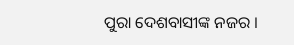ପୁରା ଦେଶବାସୀଙ୍କ ନଜର ।